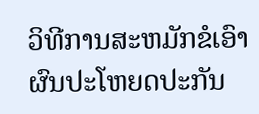ວິທີການສະຫມັກຂໍເອົາຜົນປະໂຫຍດປະກັນ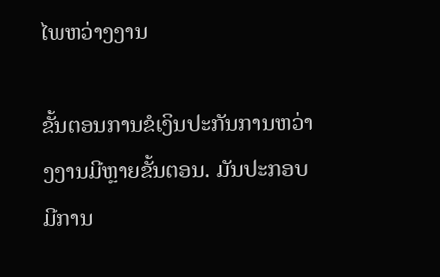ໄພຫວ່າງງານ

ຂັ້ນຕອນການຂໍເງິນປະກັນການຫວ່າງງານມີຫຼາຍຂັ້ນຕອນ. ມັນປະກອບມີການ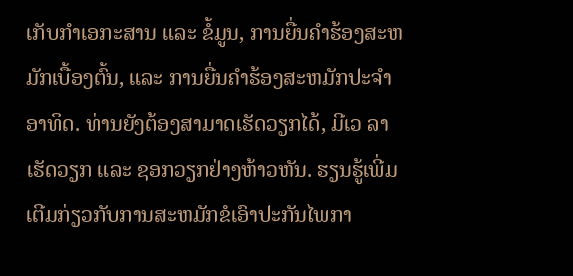ເກັບກໍາເອກະສານ ແລະ ຂໍ້ມູນ, ການຍື່ນຄໍາຮ້ອງສະຫມັກເບື້ອງຕົ້ນ, ແລະ ການຍື່ນຄໍາຮ້ອງສະຫມັກປະຈໍາອາທິດ. ທ່ານຍັງຕ້ອງສາມາດເຮັດວຽກໄດ້, ມີເວ ລາເຮັດວຽກ ແລະ ຊອກວຽກຢ່າງຫ້າວຫັນ. ຮຽນຮູ້ເພີ່ມເຕີມກ່ຽວກັບການສະຫມັກຂໍເອົາປະກັນໄພກາ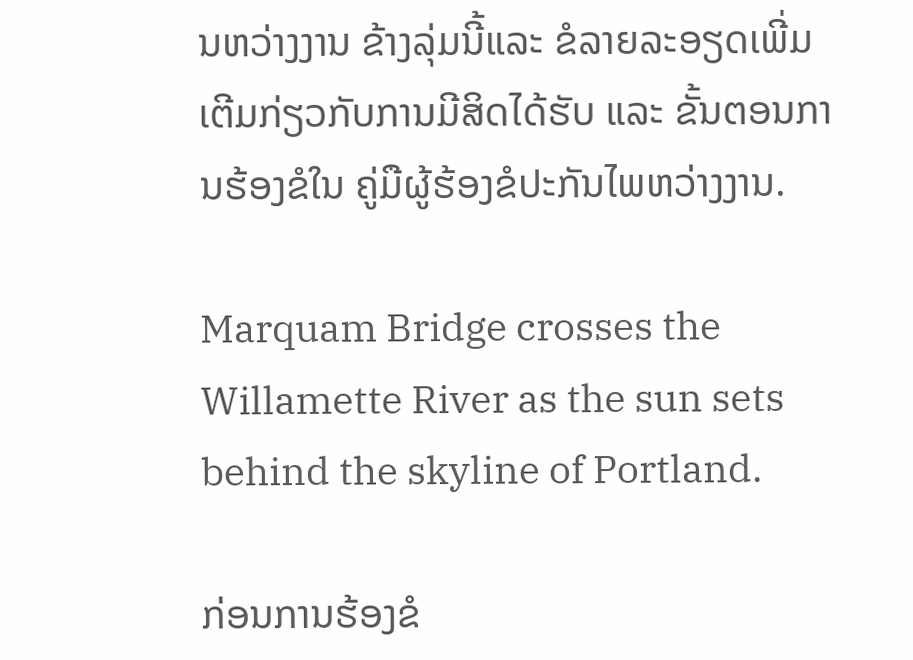ນຫວ່າງງານ ຂ້າງລຸ່ມນີ້ແລະ ຂໍລາຍລະອຽດເພີ່ມເຕີມກ່ຽວກັບການມີສິດໄດ້ຮັບ ແລະ ຂັ້ນຕອນການຮ້ອງຂໍໃນ ຄູ່ມືຜູ້ຮ້ອງຂໍປະກັນໄພຫວ່າງງານ.

Marquam Bridge crosses the Willamette River as the sun sets behind the skyline of Portland.

ກ່ອນການຮ້ອງຂໍ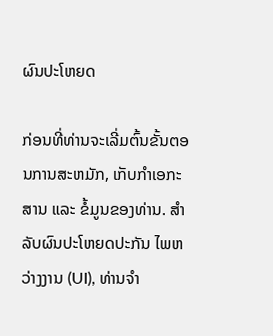ຜົນປະໂຫຍດ

ກ່ອນທີ່ທ່ານຈະເລີ່ມຕົ້ນຂັ້ນຕອນການສະຫມັກ, ເກັບກໍາເອກະສານ ແລະ ຂໍ້ມູນຂອງທ່ານ. ສໍາລັບຜົນປະໂຫຍດປະກັນ ໄພຫວ່າງງານ (UI), ທ່ານຈຳ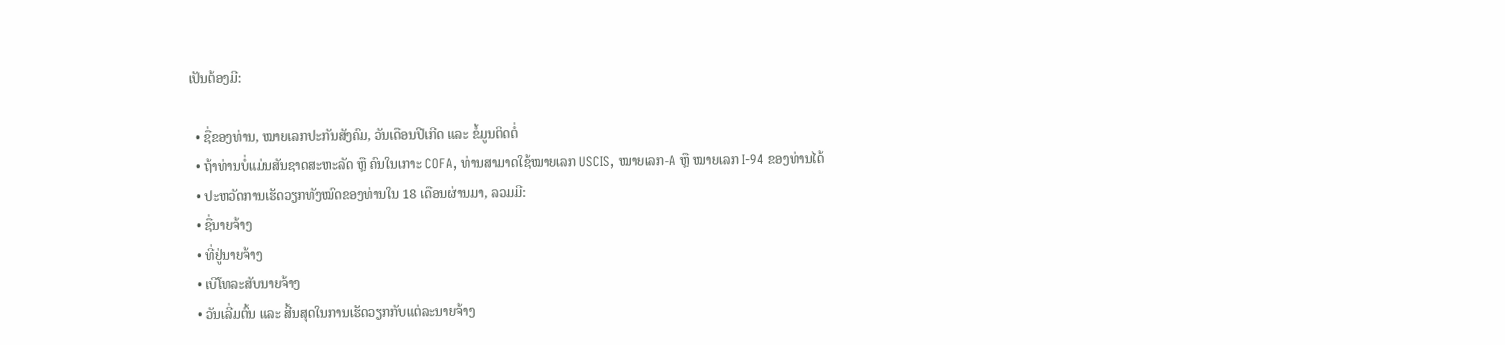ເປັນຕ້ອງມີ:

  • ຊື່ຂອງທ່ານ, ໝາຍເລກປະກັນສັງຄົມ, ວັນເດືອນປີເກີດ ແລະ ຂໍ້ມູນຕິດຕໍ່
  • ຖ້າທ່ານບໍ່ແມ່ນສັນຊາດສະຫະລັດ ຫຼື ຄົນໃນເກາະ COFA, ທ່ານສາມາດໃຊ້ໝາຍເລກ USCIS, ໝາຍເລກ-A ຫຼື ໝາຍເລກ I-94 ຂອງທ່ານໄດ້
  • ປະຫວັດການເຮັດວຽກທັງໝົດຂອງທ່ານໃນ 18 ເດືອນຜ່ານມາ, ລວມມີ:
  • ຊື່ນາຍຈ້າງ
  • ທີ່ຢູ່ນາຍຈ້າງ
  • ເບີໂທລະສັບນາຍຈ້າງ
  • ວັນເລີ່ມຕົ້ນ ແລະ ສີ້ນສຸດໃນການເຮັດວຽກກັບແຕ່ລະນາຍຈ້າງ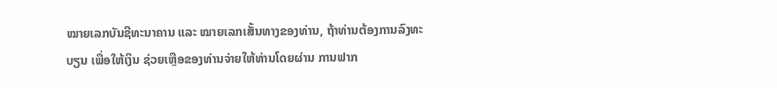ໝາຍເລກບັນຊີທະນາຄານ ແລະ ໝາຍເລກເສັ້ນທາງຂອງທ່ານ, ຖ້າທ່ານຕ້ອງການລົງທະບຽນ ເພື່ອໃຫ້ເງິນ ຊ່ວຍເຫຼືອຂອງທ່ານຈ່າຍໃຫ້ທ່ານໂດຍຜ່ານ ການຟາກ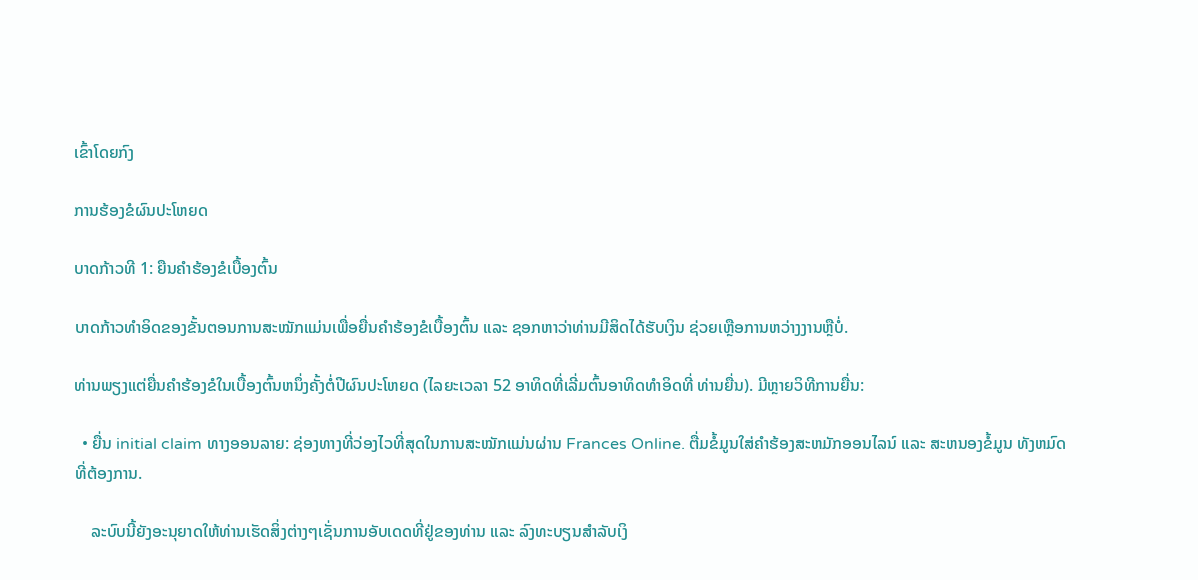ເຂົ້າໂດຍກົງ

ການຮ້ອງຂໍຜົນປະໂຫຍດ

ບາດກ້າວທີ 1: ຍືນຄຳຮ້ອງຂໍເບື້ອງຕົ້ນ

ບາດກ້າວທໍາອິດຂອງຂັ້ນຕອນການສະໝັກແມ່ນເພື່ອຍື່ນຄໍາຮ້ອງຂໍເບື້ອງຕົ້ນ ແລະ ຊອກຫາວ່າທ່ານມີສິດໄດ້ຮັບເງິນ ຊ່ວຍເຫຼືອການຫວ່າງງານຫຼືບໍ່.

ທ່ານພຽງແຕ່ຍື່ນຄໍາຮ້ອງຂໍໃນເບື້ອງຕົ້ນຫນຶ່ງຄັ້ງຕໍ່ປີຜົນປະໂຫຍດ (ໄລຍະເວລາ 52 ອາທິດທີ່ເລີ່ມຕົ້ນອາທິດທໍາອິດທີ່ ທ່ານຍື່ນ). ມີຫຼາຍວິທີການຍື່ນ:

  • ຍື່ນ initial claim ທາງອອນລາຍ: ຊ່ອງທາງທີ່ວ່ອງໄວທີ່ສຸດໃນການສະໝັກແມ່ນຜ່ານ Frances Online. ຕື່ມຂໍ້ມູນໃສ່ຄໍາຮ້ອງສະຫມັກອອນໄລນ໌ ແລະ ສະຫນອງຂໍ້ມູນ ທັງຫມົດທີ່ຕ້ອງການ.

    ລະບົບນີ້ຍັງອະນຸຍາດໃຫ້ທ່ານເຮັດສິ່ງຕ່າງໆເຊັ່ນການອັບເດດທີ່ຢູ່ຂອງທ່ານ ແລະ ລົງທະບຽນສໍາລັບເງິ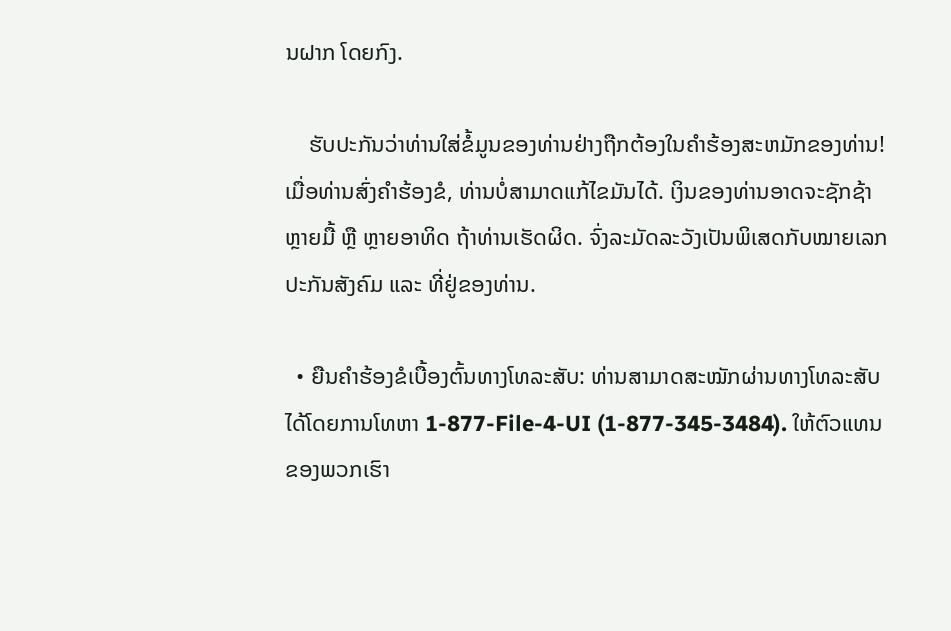ນຝາກ ໂດຍກົງ.

    ຮັບປະກັນວ່າທ່ານໃສ່ຂໍ້ມູນຂອງທ່ານຢ່າງຖືກຕ້ອງໃນຄໍາຮ້ອງສະຫມັກຂອງທ່ານ! ເມື່ອທ່ານສົ່ງຄຳຮ້ອງຂໍ, ທ່ານບໍ່ສາມາດແກ້ໄຂມັນໄດ້. ເງິນຂອງທ່ານອາດຈະຊັກຊ້າຫຼາຍມື້ ຫຼື ຫຼາຍອາທິດ ຖ້າທ່ານເຮັດຜິດ. ຈົ່ງລະມັດລະວັງເປັນພິເສດກັບໝາຍເລກປະກັນສັງຄົມ ແລະ ທີ່ຢູ່ຂອງທ່ານ.

  • ຍືນຄຳຮ້ອງຂໍເບື້ອງຕົ້ນທາງໂທລະສັບ: ທ່ານສາມາດສະໝັກຜ່ານທາງໂທລະສັບໄດ້ໂດຍການໂທຫາ 1-877-File-4-UI (1-877-345-3484). ໃຫ້ຕົວແທນຂອງພວກເຮົາ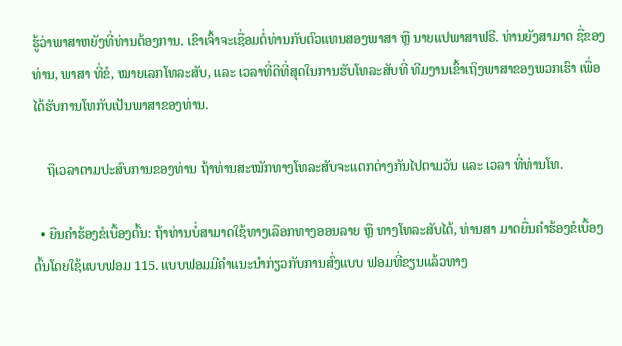ຮູ້ວ່າພາສາຫຍັງທີ່ທ່ານຕ້ອງການ. ເຂົາເຈົ້າຈະເຊື່ອມຕໍ່ທ່ານກັບຕົວແທນສອງພາສາ ຫຼື ນາຍແປພາສາຟຣີ. ທ່ານຍັງສາມາດ ຊື່ຂອງທ່ານ, ພາສາ ທີ່ຂໍ, ໝາຍເລກໂທລະສັບ, ແລະ ເວລາທີ່ດີທີ່ສຸດໃນການຮັບໂທລະສັບທີ່ ທີມງານເຂົ້າເຖິງພາສາຂອງພວກເຮົາ ເພື່ອໄດ້ຮັບການໂທກັບເປັນພາສາຂອງທ່ານ.

    ຖືເວລາຕາມປະສົບການຂອງທ່ານ ຖ້າທ່ານສະໝັກທາງໂທລະສັບຈະແຕກຕ່າງກັນໄປຕາມວັນ ແລະ ເວລາ ທີ່ທ່ານໂທ.

  • ຍືນຄຳຮ້ອງຂໍເບື້ອງຕົ້ນ: ຖ້າທ່ານບໍ່ສາມາດໃຊ້ທາງເລືອກທາງອອນລາຍ ຫຼື ທາງໂທລະສັບໄດ້, ທ່ານສາ ມາດຍື່ນຄໍາຮ້ອງຂໍເບື້ອງຕົ້ນໂດຍໃຊ້ແບບຟອມ 115. ແບບຟອມມີຄໍາແນະນໍາກ່ຽວກັບການສົ່ງແບບ ຟອມທີ່ຂຽນແລ້ວທາງ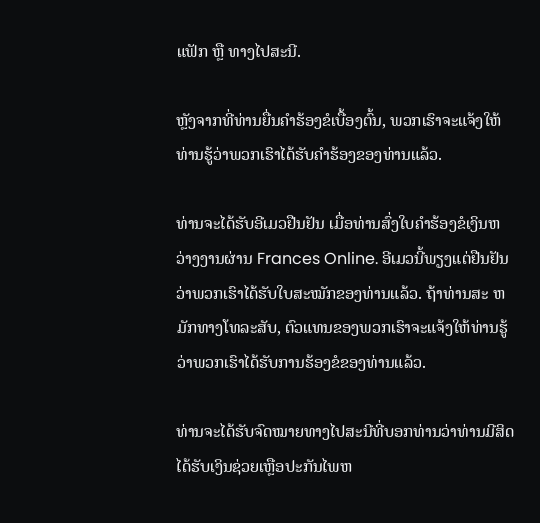ແຟັກ ຫຼື ທາງໄປສະນີ.

ຫຼັງຈາກທີ່ທ່ານຍື່ນຄໍາຮ້ອງຂໍເບື້ອງຕົ້ນ, ພວກເຮົາຈະແຈ້ງໃຫ້ທ່ານຮູ້ວ່າພວກເຮົາໄດ້ຮັບຄໍາຮ້ອງຂອງທ່ານແລ້ວ.

ທ່ານຈະໄດ້ຮັບອີເມວຢືນຢັນ ເມື່ອທ່ານສົ່ງໃບຄຳຮ້ອງຂໍເງິນຫວ່າງງານຜ່ານ Frances Online. ອີເມວນີ້ພຽງແຕ່ຢືນຢັນວ່າພວກເຮົາໄດ້ຮັບໃບສະໝັກຂອງທ່ານແລ້ວ. ຖ້າທ່ານສະ ຫມັກທາງໂທລະສັບ, ຕົວແທນຂອງພວກເຮົາຈະແຈ້ງໃຫ້ທ່ານຮູ້ວ່າພວກເຮົາໄດ້ຮັບການຮ້ອງຂໍຂອງທ່ານແລ້ວ.

ທ່ານຈະໄດ້ຮັບຈົດໝາຍທາງໄປສະນີທີ່ບອກທ່ານວ່າທ່ານມີສິດໄດ້ຮັບເງິນຊ່ວຍເຫຼືອປະກັນໄພຫ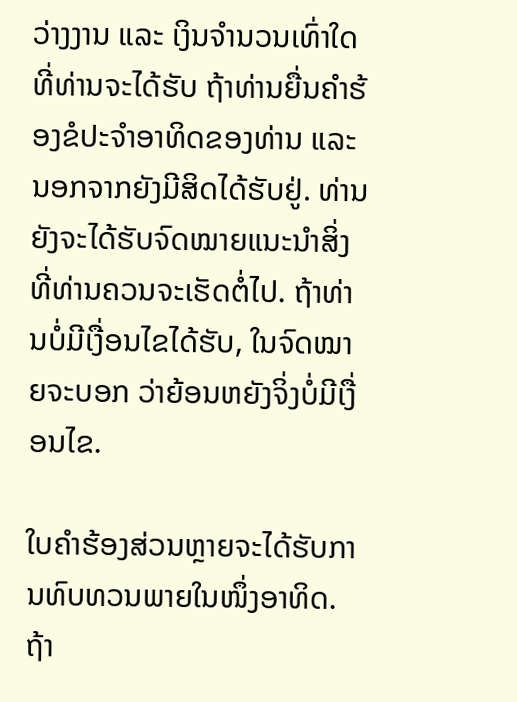ວ່າງງານ ແລະ ເງິນຈໍານວນເທົ່າໃດທີ່ທ່ານຈະໄດ້ຮັບ ຖ້າທ່ານຍື່ນຄໍາຮ້ອງຂໍປະຈຳອາທິດຂອງທ່ານ ແລະ ນອກຈາກຍັງມີສິດໄດ້ຮັບຢູ່. ທ່ານຍັງຈະໄດ້ຮັບຈົດໝາຍແນະນຳສິ່ງທີ່ທ່ານຄວນຈະເຮັດຕໍ່ໄປ. ຖ້າທ່ານບໍ່ມີເງື່ອນໄຂໄດ້ຮັບ, ໃນຈົດໝາຍຈະບອກ ວ່າຍ້ອນຫຍັງຈິ່ງບໍ່ມີເງື່ອນໄຂ.

ໃບຄຳຮ້ອງສ່ວນຫຼາຍຈະໄດ້ຮັບການທົບທວນພາຍໃນໜຶ່ງອາທິດ. ຖ້າ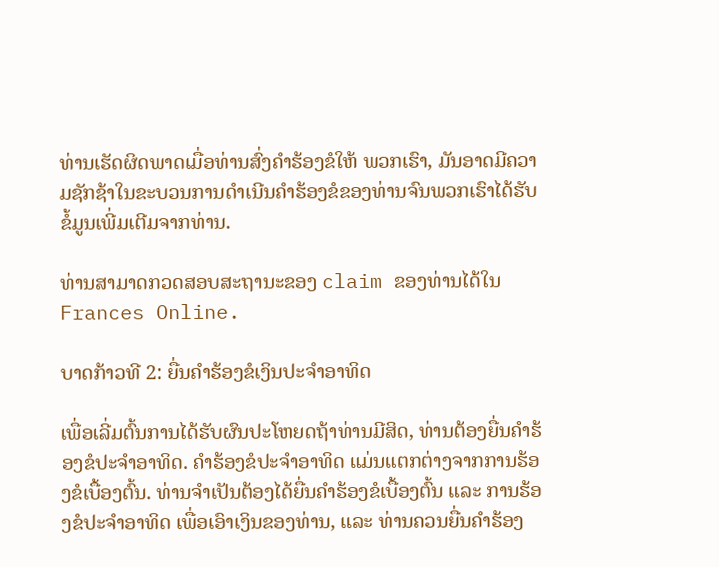ທ່ານເຮັດຜິດພາດເມື່ອທ່ານສົ່ງຄຳຮ້ອງຂໍໃຫ້ ພວກເຮົາ, ມັນອາດມີຄວາມຊັກຊ້າໃນຂະບວນການດຳເນີນຄຳຮ້ອງຂໍຂອງທ່ານຈົນພວກເຮົາໄດ້ຮັບຂໍ້ມູນເພີ່ມເຕີມຈາກທ່ານ.

ທ່ານສາມາດກວດສອບສະຖານະຂອງ claim ຂອງທ່ານໄດ້ໃນ Frances Online.

ບາດກ້າວທີ 2: ຍື່ນຄຳຮ້ອງຂໍເງິນປະຈຳອາທິດ

ເພື່ອເລີ່ມຕົ້ນການໄດ້ຮັບຜົນປະໂຫຍດຖ້າທ່ານມີສິດ, ທ່ານຕ້ອງຍື່ນຄໍາຮ້ອງຂໍປະຈຳອາທິດ. ຄຳຮ້ອງຂໍປະຈໍາອາທິດ ແມ່ນແຕກຕ່າງຈາກການຮ້ອງຂໍເບື້ອງຕົ້ນ. ທ່ານຈໍາເປັນຕ້ອງໄດ້ຍື່ນຄໍາຮ້ອງຂໍເບື້ອງຕົ້ນ ແລະ ການຮ້ອງຂໍປະຈໍາອາທິດ ເພື່ອເອົາເງິນຂອງທ່ານ, ແລະ ທ່ານຄວນຍື່ນຄໍາຮ້ອງ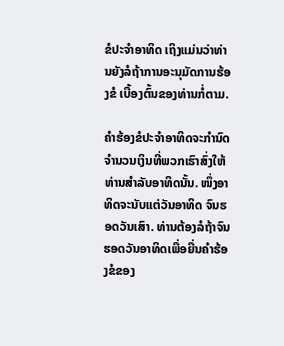ຂໍປະຈຳອາທິດ ເຖິງແມ່ນວ່າທ່ານຍັງລໍຖ້າການອະນຸມັດການຮ້ອງຂໍ ເບື້ອງຕົ້ນຂອງທ່ານກໍ່ຕາມ.

ຄຳຮ້ອງຂໍປະຈໍາອາທິດຈະກໍານົດຈໍານວນເງິນທີ່ພວກເຮົາສົ່ງໃຫ້ທ່ານສໍາລັບອາທິດນັ້ນ. ໜຶ່ງອາທິດຈະນັບແຕ່ວັນອາທິດ ຈົນຮອດວັນເສົາ. ທ່ານຕ້ອງລໍຖ້າຈົນຮອດວັນອາທິດເພື່ອຍື່ນຄໍາຮ້ອງຂໍຂອງ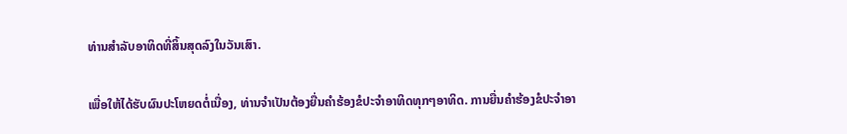ທ່ານສໍາລັບອາທິດທີ່ສິ້ນສຸດລົງໃນວັນເສົາ.

ເພື່ອໃຫ້ໄດ້ຮັບຜົນປະໂຫຍດຕໍ່ເນື່ອງ, ທ່ານຈໍາເປັນຕ້ອງຍື່ນຄໍາຮ້ອງຂໍປະຈຳອາທິດທຸກໆອາທິດ. ການຍື່ນຄໍາຮ້ອງຂໍປະຈຳອາ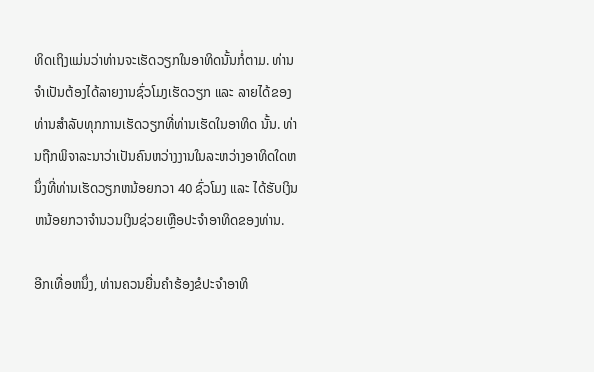ທິດເຖິງແມ່ນວ່າທ່ານຈະເຮັດວຽກໃນອາທິດນັ້ນກໍ່ຕາມ. ທ່ານຈໍາເປັນຕ້ອງໄດ້ລາຍງານຊົ່ວໂມງເຮັດວຽກ ແລະ ລາຍໄດ້ຂອງທ່ານສໍາລັບທຸກການເຮັດວຽກທີ່ທ່ານເຮັດໃນອາທິດ ນັ້ນ. ທ່ານຖືກພິຈາລະນາວ່າເປັນຄົນຫວ່າງງານໃນລະຫວ່າງອາທິດໃດຫນຶ່ງທີ່ທ່ານເຮັດວຽກຫນ້ອຍກວາ 40 ຊົ່ວໂມງ ແລະ ໄດ້ຮັບເງິນຫນ້ອຍກວາຈໍານວນເງິນຊ່ວຍເຫຼືອປະຈໍາອາທິດຂອງທ່ານ.

ອີກເທື່ອຫນຶ່ງ, ທ່ານຄວນຍື່ນຄໍາຮ້ອງຂໍປະຈໍາອາທິ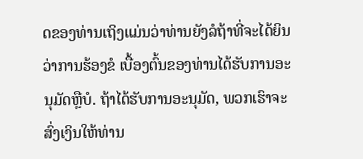ດຂອງທ່ານເຖິງແມ່ນວ່າທ່ານຍັງລໍຖ້າທີ່ຈະໄດ້ຍິນວ່າການຮ້ອງຂໍ ເບື້ອງຕົ້ນຂອງທ່ານໄດ້ຮັບການອະນຸມັດຫຼືບໍ. ຖ້າໄດ້ຮັບການອະນຸມັດ, ພວກເຮົາຈະສົ່ງເງິນໃຫ້ທ່ານ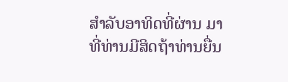ສໍາລັບອາທິດທີ່ຜ່ານ ມາທີ່ທ່ານມີສິດຖ້າທ່ານຍື່ນ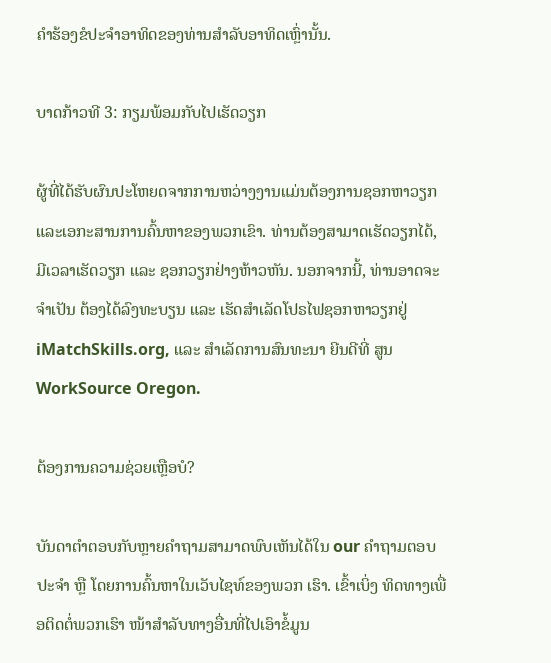ຄໍາຮ້ອງຂໍປະຈໍາອາທິດຂອງທ່ານສໍາລັບອາທິດເຫຼົ່ານັ້ນ.

ບາດກ້າວທີ 3: ກຽມພ້ອມກັບໄປເຮັດວຽກ

ຜູ້ທີ່ໄດ້ຮັບຜົນປະໂຫຍດຈາກການຫວ່າງງານແມ່ນຕ້ອງການຊອກຫາວຽກແລະເອກະສານການຄົ້ນຫາຂອງພວກເຂົາ. ທ່ານຕ້ອງສາມາດເຮັດວຽກໄດ້, ມີເວລາເຮັດວຽກ ແລະ ຊອກວຽກຢ່າງຫ້າວຫັນ. ນອກຈາກນີ້, ທ່ານອາດຈະຈໍາເປັນ ຕ້ອງໄດ້ລົງທະບຽນ ແລະ ເຮັດສໍາເລັດໂປຣໄຟຊອກຫາວຽກຢູ່ iMatchSkills.org, ແລະ ສຳເລັດການສົນທະນາ ຍີນດີທີ່ ສູນ WorkSource Oregon.

ຕ້ອງການຄວາມຊ່ວຍເຫຼືອບໍ?

ບັນດາຕຳຕອບກັບຫຼາຍຄຳຖາມສາມາດພົບເຫັນໄດ້ໃນ our ຄຳຖາມຕອບປະຈຳ ຫຼື ໂດຍການຄົ້ນຫາໃນເວັບໄຊທ໌ຂອງພວກ ເຮົາ. ເຂົ້າເບິ່ງ ທິດທາງເພື່ອຕິດຕໍ່ພວກເຮົາ ໜ້າສຳລັບທາງອື່ນທີ່ໄປເອົາຂໍ້ມູນ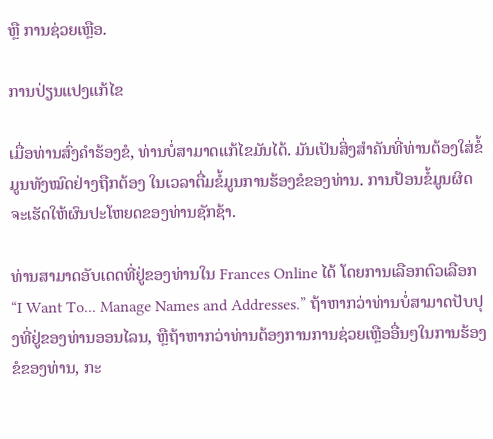ຫຼື ການຊ່ວຍເຫຼືອ.

ການປ່ຽນແປງແກ້ໄຂ

ເມື່ອທ່ານສົ່ງຄຳຮ້ອງຂໍ, ທ່ານບໍ່ສາມາດແກ້ໄຂມັນໄດ້. ມັນເປັນສິ່ງສຳຄັນທີ່ທ່ານຕ້ອງໃສ່ຂໍ້ມູນທັງໝົດຢ່າງຖືກຕ້ອງ ໃນເວລາຕື່ມຂໍ້ມູນການຮ້ອງຂໍຂອງທ່ານ. ການປ້ອນຂໍ້ມູນຜິດຈະເຮັດໃຫ້ຜົນປະໂຫຍດຂອງທ່ານຊັກຊ້າ.

ທ່ານສາມາດອັບເດດທີ່ຢູ່ຂອງທ່ານໃນ Frances Online ໄດ້ ໂດຍການເລືອກຕົວເລືອກ “I Want To... Manage Names and Addresses.” ຖ້າຫາກວ່າທ່ານບໍ່ສາມາດປັບປຸງທີ່ຢູ່ຂອງທ່ານອອນໄລນ, ຫຼືຖ້າຫາກວ່າທ່ານຕ້ອງການການຊ່ວຍເຫຼືອອື່ນໆໃນການຮ້ອງຂໍຂອງທ່ານ, ກະ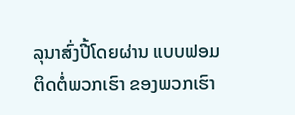ລຸນາສົ່ງປີ້ໂດຍຜ່ານ ແບບຟອມຕິດຕໍ່ພວກເຮົາ ຂອງພວກເຮົາ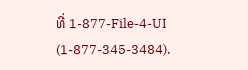ທີ່ 1-877-File-4-UI (1-877-345-3484).